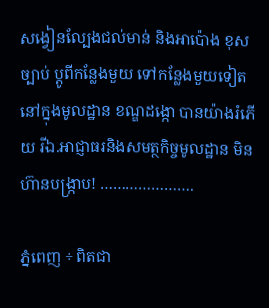សង្វៀនល្បែងជល់មាន់ និងអាប៉ោង ខុសច្បាប់ ប្តូពីកន្លែងមួយ ទៅកន្លែងមួយទៀត នៅក្នុងមូលដ្ឋាន ខណ្ឌដង្កោ បានយ៉ាងរំភើយ រីឯ.អាជ្ញាធរនិងសមត្ថកិច្ចមូលដ្ឋាន មិនហ៊ានបង្ក្រាប! ………………….

ភ្នំពេញ ÷ ពិតជា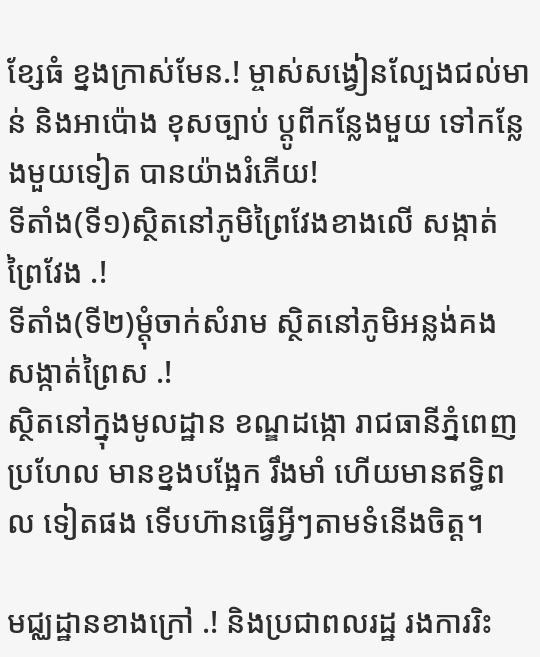ខ្សែធំ ខ្នងក្រាស់មែន.! ម្ចាស់សង្វៀនល្បែងជល់មាន់ និងអាប៉ោង ខុសច្បាប់ ប្តូពីកន្លែងមួយ ទៅកន្លែងមួយទៀត បានយ៉ាងរំភើយ!
ទីតាំង(ទី១)ស្ថិតនៅភូមិព្រៃវែងខាងលើ សង្កាត់ព្រៃវែង .!
ទីតាំង(ទី២)ម្តុំចាក់សំរាម ស្ថិតនៅភូមិអន្លង់គង សង្កាត់ព្រៃស .!
ស្ថិតនៅក្នុងមូលដ្ឋាន ខណ្ឌដង្កោ រាជធានីភ្នំពេញ ប្រហែល មានខ្នងបង្អែក រឹងមាំ ហើយមានឥទ្ធិពល ទៀតផង ទើបហ៊ានធ្វើអ្វីៗតាមទំនើងចិត្ត។

មជ្ឈដ្ឋានខាងក្រៅ .! និងប្រជាពលរដ្ឋ រងការរិះ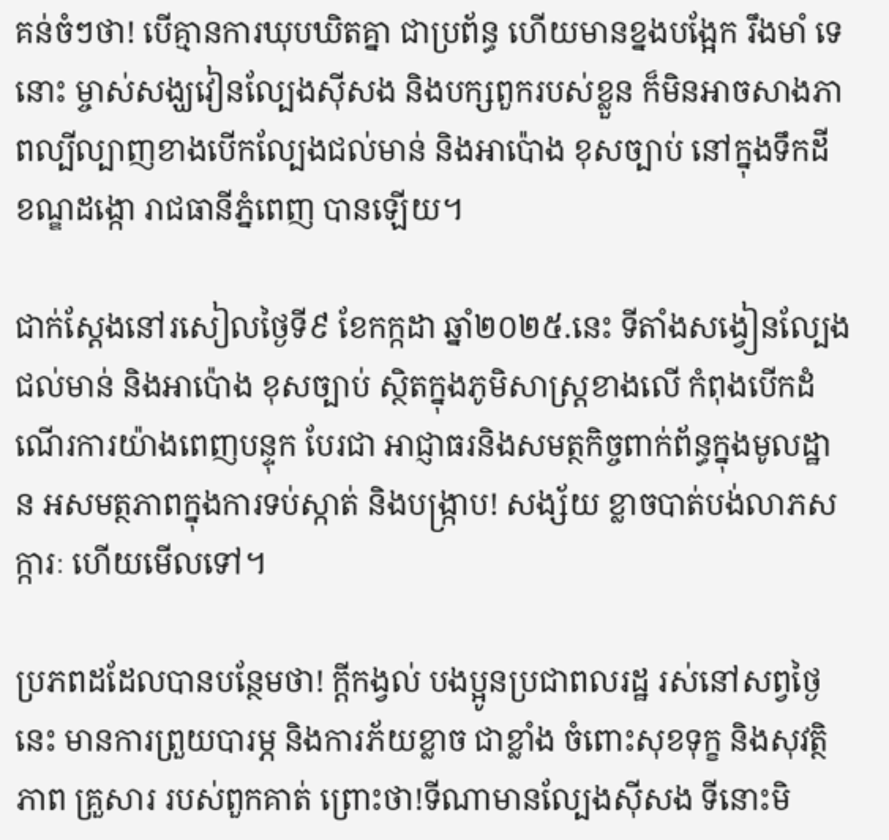គន់ចំៗថា! បើគ្មានការឃុបឃិតគ្នា ជាប្រព័ន្ធ ហើយមានខ្នងបង្អែក រឹងមាំ ទេនោះ ម្ចាស់សង្ឃវៀនល្បែងសុីសង និងបក្សពួករបស់ខ្លួន ក៏មិនអាចសាងភាពល្បីល្បាញខាងបើកល្បែងជល់មាន់ និងអាប៉ោង ខុសច្បាប់ នៅក្នុងទឹកដី ខណ្ឌដង្កោ រាជធានីភ្នំពេញ បានឡើយ។

ជាក់ស្តែងនៅរសៀលថ្ងៃទី៩ ខែកក្កដា ឆ្នាំ២០២៥.នេះ ទីតាំងសង្វៀនល្បែងជល់មាន់ និងអាប៉ោង ខុសច្បាប់ ស្ថិតក្នុងភូមិសាស្ត្រខាងលើ កំពុងបើកដំណើរការយ៉ាងពេញបន្ទុក បែរជា អាជ្ញាធរនិងសមត្ថកិច្ចពាក់ព័ន្ធក្នុងមូលដ្ឋាន អសមត្ថភាពក្នុងការទប់ស្កាត់ និងបង្រ្កាប! សង្ស័យ ខ្លាចបាត់បង់លាភសក្ការៈ ហើយមើលទៅ។

ប្រភពដដែលបានបន្ថែមថា! ក្តីកង្វល់ បងប្អូនប្រជាពលរដ្ឋ រស់នៅសព្វថ្ងៃនេះ មានការព្រួយបារម្ភ និងការភ័យខ្លាច ជាខ្លាំង ចំពោះសុខទុក្ខ និងសុវត្ថិភាព គ្រួសារ របស់ពួកគាត់ ព្រោះថា!ទីណាមានល្បែងស៊ីសង ទីនោះមិ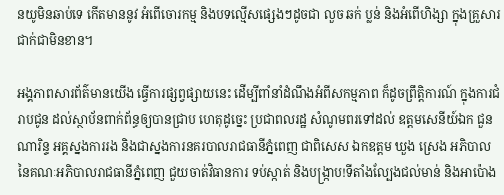នយូមិនឆាប់ទេ កើតមាននូវ អំពើចោរកម្ម និងបទល្មើសផ្សេងៗដូចជា លួច ឆក់ ប្លន់ និងអំពើហិង្សា ក្នុងគ្រួសារ ជាក់ជាមិនខាន។

អង្គភាពសារព័ត៌មានយើង ធ្វើការផ្សព្វផ្សាយនេះ ដើម្បីពាំនាំដំណឹងអំពីសកម្មភាព ក៏ដូចព្រឹត្តិការណ៍ ក្នុងការជំរាបជូន ដល់ស្ថាប័នពាក់ព័ន្ធឲ្យបានជ្រាប ហេតុដូច្នេះ ប្រជាពលរដ្ឋ សំណូមពរទៅដល់ ឧត្តមសេនីយ៍ឯក ជួន ណារិន្ទ អគ្គស្នងការរង និងជាស្នងការនគរបាលរាជធានីភ្នំពេញ ជាពិសេស ឯកឧត្តម ឃួង ស្រេង អភិបាល នៃគណៈអភិបាលរាជធានីភ្នំពេញ ជួយចាត់វិធានការ ទប់ស្កាត់ និងបង្ក្រាប!ទីតាំងល្បែងជល់មាន់ និងអាប៉ោង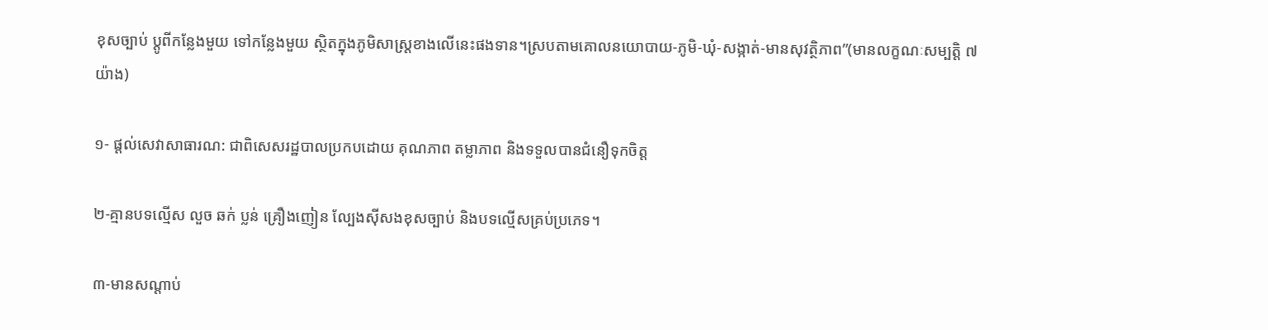ខុសច្បាប់ ប្តូពីកន្លែងមួយ ទៅកន្លែងមួយ ស្ថិតក្នុងភូមិសាស្ត្រខាងលើនេះផងទាន។ស្របតាមគោលនយោបាយ-ភូមិ-ឃុំ-សង្កាត់-មានសុវត្ថិភាព”(មានលក្ខណៈសម្បត្តិ ៧យ៉ាង)

១- ផ្តល់សេវាសាធារណ: ជាពិសេសរដ្ឋបាលប្រកបដោយ គុណភាព តម្លាភាព និងទទួលបានជំនឿទុកចិត្ត

២-គ្មានបទល្មើស លួច ឆក់ ប្លន់ គ្រឿងញៀន ល្បែងស៊ីសងខុសច្បាប់ និងបទល្មើសគ្រប់ប្រភេទ។

៣-មានសណ្តាប់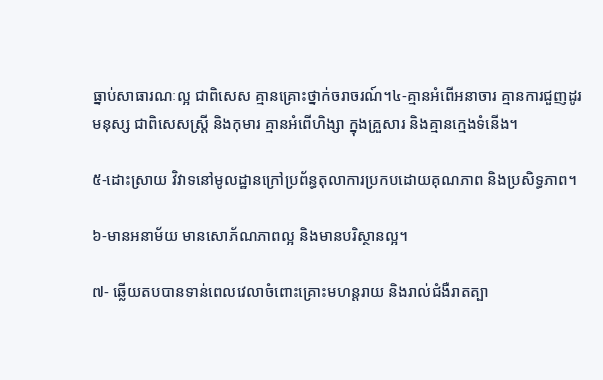ធ្នាប់សាធារណៈល្អ ជាពិសេស គ្មានគ្រោះថ្នាក់ចរាចរណ៍។៤-គ្មានអំពើអនាចារ គ្មានការជួញដូរមនុស្ស ជាពិសេសស្រ្តី និងកុមារ គ្មានអំពើហិង្សា ក្នុងគ្រួសារ និងគ្មានក្មេងទំនើង។

៥-ដោះស្រាយ វិវាទនៅមូលដ្ឋានក្រៅប្រព័ន្ធតុលាការប្រកបដោយគុណភាព និងប្រសិទ្ធភាព។

៦-មានអនាម័យ មានសោភ័ណភាពល្អ និងមានបរិស្ថានល្អ។

៧- ឆ្លើយតបបានទាន់ពេលវេលាចំពោះគ្រោះមហន្តរាយ និងរាល់ជំងឺរាតត្បា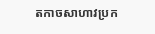តកាចសាហាវប្រក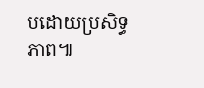បដោយប្រសិទ្ធភាព៕